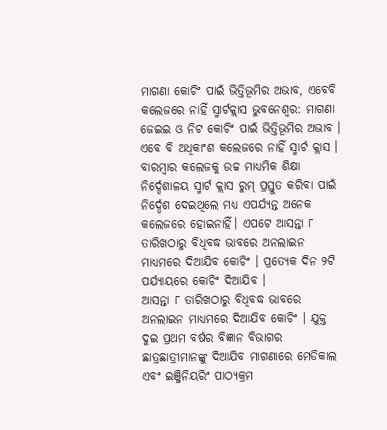ମାଗଣା କୋଚିଂ ପାଇଁ ଭିତ୍ତିଭୂମିର ଅଭାବ, ଏବେବି କଲେଜରେ ନାହିଁ ସ୍ମାର୍ଟକ୍ଲାସ ଭୁବନେଶ୍ବର: ମାଗଣା ଜେଇଇ ଓ ନିଟ କୋଚିଂ ପାଇଁ ଭିତ୍ତିଭୂମିର ଅଭାବ । ଏବେ ବି ଅଧିକାଂଶ କଲେଜରେ ନାହିଁ ସ୍ମାର୍ଟ କ୍ଲାସ । ବାରମ୍ବାର କଲେଜକୁ ଉଚ୍ଚ ମାଧ୍ୟମିକ ଶିକ୍ଷା ନିର୍ଦ୍ଦେଶାଳୟ ସ୍ମାର୍ଟ କ୍ଲାସ ରୁମ୍ ପ୍ରସ୍ତୁତ କରିବା ପାଇଁ ନିର୍ଦ୍ଦେଶ ଦେଇଥିଲେ ମଧ୍ୟ ଏପର୍ଯ୍ୟନ୍ତ ଅନେକ କଲେଜରେ ହୋଇନାହିଁ। ଏପଟେ ଆସନ୍ତା ୮ ତାରିଖଠାରୁ ବିଧିବଦ୍ଧ ଭାବରେ ଅନଲାଇନ ମାଧ୍ୟମରେ ଦିଆଯିବ କୋଚିଂ । ପ୍ରତ୍ୟେକ ଦିନ ୨ଟି ପର୍ଯ୍ୟାୟରେ କୋଚିଂ ଦିଆଯିବ ।
ଆସନ୍ତା ୮ ତାରିଖଠାରୁ ବିଧିବଦ୍ଧ ଭାବରେ ଅନଲାଇନ ମାଧ୍ୟମରେ ଦିଆଯିବ କୋଚିଂ । ଯୁକ୍ତ ଦୁଇ ପ୍ରଥମ ବର୍ଷର ବିଜ୍ଞାନ ବିଭାଗର ଛାତ୍ରଛାତ୍ରୀମାନଙ୍କୁ ଦିଆଯିବ ମାଗଣାରେ ମେଡିକାଲ ଏବଂ ଇଞ୍ଜିନିୟରିଂ ପାଠ୍ୟକ୍ରମ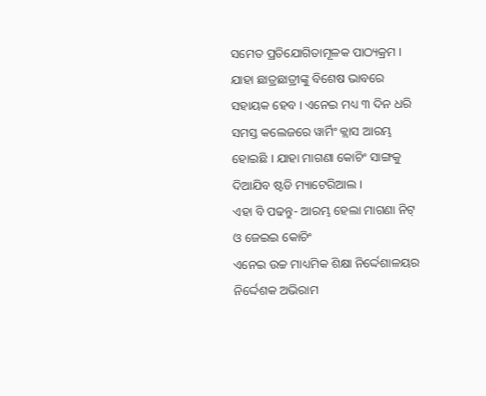ସମେତ ପ୍ରତିଯୋଗିତାମୂଳକ ପାଠ୍ୟକ୍ରମ । ଯାହା ଛାତ୍ରଛାତ୍ରୀଙ୍କୁ ବିଶେଷ ଭାବରେ ସହାୟକ ହେବ । ଏନେଇ ମଧ୍ୟ ୩ ଦିନ ଧରି ସମସ୍ତ କଲେଜରେ ୱାର୍ମିଂ କ୍ଲାସ ଆରମ୍ଭ ହୋଇଛି । ଯାହା ମାଗଣା କୋଚିଂ ସାଙ୍ଗକୁ ଦିଆଯିବ ଷ୍ଟଡି ମ୍ୟାଟେରିଆଲ ।
ଏହା ବି ପଢନ୍ତୁ- ଆରମ୍ଭ ହେଲା ମାଗଣା ନିଟ୍ ଓ ଜେଇଇ କୋଚିଂ
ଏନେଇ ଉଚ୍ଚ ମାଧ୍ୟମିକ ଶିକ୍ଷା ନିର୍ଦ୍ଦେଶାଳୟର ନିର୍ଦ୍ଦେଶକ ଅଭିରାମ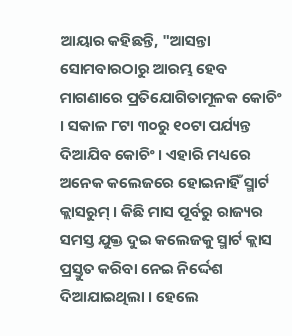ଆୟାର କହିଛନ୍ତି, "ଆସନ୍ତା ସୋମବାରଠାରୁ ଆରମ୍ଭ ହେବ ମାଗଣାରେ ପ୍ରତିଯୋଗିତାମୂଳକ କୋଚିଂ । ସକାଳ ୮ଟା ୩୦ରୁ ୧୦ଟା ପର୍ଯ୍ୟନ୍ତ ଦିଆଯିବ କୋଚିଂ । ଏହାରି ମଧ୍ୟରେ ଅନେକ କଲେଜରେ ହୋଇନାହିଁ ସ୍ମାର୍ଟ କ୍ଲାସରୁମ୍ । କିଛି ମାସ ପୂର୍ବରୁ ରାଜ୍ୟର ସମସ୍ତ ଯୁକ୍ତ ଦୁଇ କଲେଜକୁ ସ୍ମାର୍ଟ କ୍ଲାସ ପ୍ରସ୍ତୁତ କରିବା ନେଇ ନିର୍ଦ୍ଦେଶ ଦିଆଯାଇଥିଲା । ହେଲେ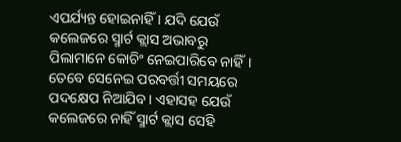ଏପର୍ଯ୍ୟନ୍ତ ହୋଇନାହିଁ । ଯଦି ଯେଉଁ କଲେଜରେ ସ୍ମାର୍ଟ କ୍ଲାସ ଅଭାବରୁ ପିଲାମାନେ କୋଚିଂ ନେଇପାରିବେ ନାହିଁ। ତେବେ ସେନେଇ ପରବର୍ତ୍ତୀ ସମୟରେ ପଦକ୍ଷେପ ନିଆଯିବ। ଏହାସହ ଯେଉଁ କଲେଜରେ ନାହିଁ ସ୍ମାର୍ଟ କ୍ଲାସ ସେହି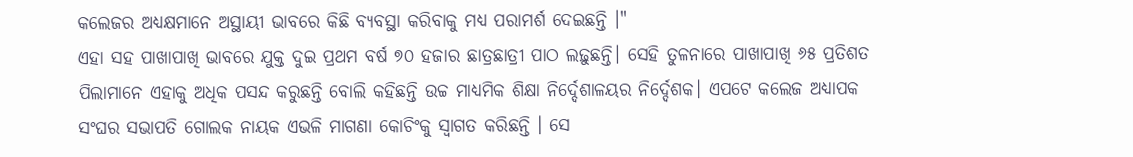କଲେଜର ଅଧ୍ୟକ୍ଷମାନେ ଅସ୍ଥାୟୀ ଭାବରେ କିଛି ବ୍ୟବସ୍ଥା କରିବାକୁ ମଧ୍ୟ ପରାମର୍ଶ ଦେଇଛନ୍ତି ।"
ଏହା ସହ ପାଖାପାଖି ଭାବରେ ଯୁକ୍ତ ଦୁଇ ପ୍ରଥମ ବର୍ଷ ୭୦ ହଜାର ଛାତ୍ରଛାତ୍ରୀ ପାଠ ଲଢ଼ୁଛନ୍ତି। ସେହି ତୁଳନାରେ ପାଖାପାଖି ୬୫ ପ୍ରତିଶତ ପିଲାମାନେ ଏହାକୁ ଅଧିକ ପସନ୍ଦ କରୁଛନ୍ତି ବୋଲି କହିଛନ୍ତି ଉଚ୍ଚ ମାଧ୍ୟମିକ ଶିକ୍ଷା ନିର୍ଦ୍ଦେଶାଳୟର ନିର୍ଦ୍ଦେଶକ। ଏପଟେ କଲେଜ ଅଧ୍ୟାପକ ସଂଘର ସଭାପତି ଗୋଲକ ନାୟକ ଏଭଳି ମାଗଣା କୋଚିଂକୁ ସ୍ଵାଗତ କରିଛନ୍ତି । ସେ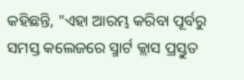କହିଛନ୍ତି, "ଏହା ଆରମ୍ଭ କରିବା ପୂର୍ବରୁ ସମସ୍ତ କଲେଜରେ ସ୍ମାର୍ଟ କ୍ଲାସ ପ୍ରସ୍ତୁତ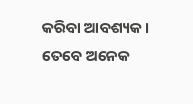କରିବା ଆବଶ୍ୟକ । ତେବେ ଅନେକ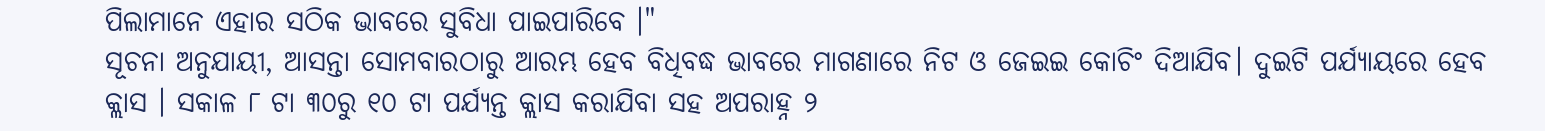ପିଲାମାନେ ଏହାର ସଠିକ ଭାବରେ ସୁବିଧା ପାଇପାରିବେ ।"
ସୂଚନା ଅନୁଯାୟୀ, ଆସନ୍ତା ସୋମବାରଠାରୁ ଆରମ୍ଭ ହେବ ବିଧିବଦ୍ଧ ଭାବରେ ମାଗଣାରେ ନିଟ ଓ ଜେଇଇ କୋଚିଂ ଦିଆଯିବ। ଦୁଇଟି ପର୍ଯ୍ୟାୟରେ ହେବ କ୍ଲାସ । ସକାଳ ୮ ଟା ୩୦ରୁ ୧୦ ଟା ପର୍ଯ୍ୟନ୍ତ କ୍ଲାସ କରାଯିବା ସହ ଅପରାହ୍ନ ୨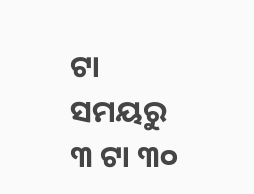ଟା ସମୟରୁ ୩ ଟା ୩୦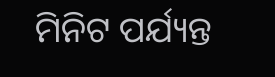ମିନିଟ ପର୍ଯ୍ୟନ୍ତ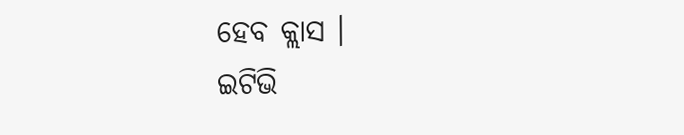ହେବ କ୍ଲାସ ।
ଇଟିଭି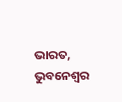ଭାରତ, ଭୁବନେଶ୍ବର